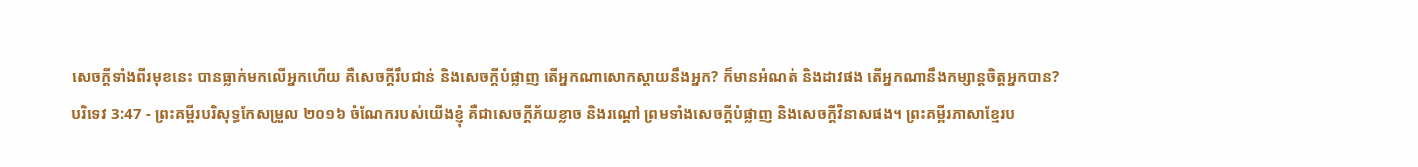សេចក្ដីទាំងពីរមុខនេះ បានធ្លាក់មកលើអ្នកហើយ គឺសេចក្ដីរឹបជាន់ និងសេចក្ដីបំផ្លាញ តើអ្នកណាសោកស្តាយនឹងអ្នក? ក៏មានអំណត់ និងដាវផង តើអ្នកណានឹងកម្សាន្តចិត្តអ្នកបាន?
បរិទេវ 3:47 - ព្រះគម្ពីរបរិសុទ្ធកែសម្រួល ២០១៦ ចំណែករបស់យើងខ្ញុំ គឺជាសេចក្ដីភ័យខ្លាច និងរណ្តៅ ព្រមទាំងសេចក្ដីបំផ្លាញ និងសេចក្ដីវិនាសផង។ ព្រះគម្ពីរភាសាខ្មែរប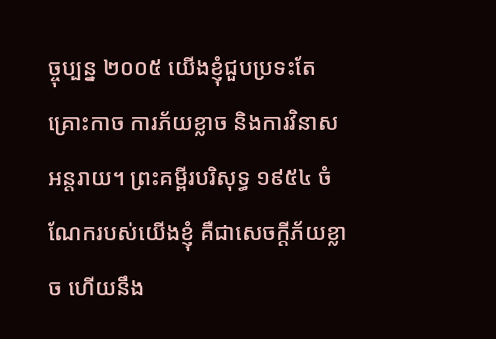ច្ចុប្បន្ន ២០០៥ យើងខ្ញុំជួបប្រទះតែគ្រោះកាច ការភ័យខ្លាច និងការវិនាសអន្តរាយ។ ព្រះគម្ពីរបរិសុទ្ធ ១៩៥៤ ចំណែករបស់យើងខ្ញុំ គឺជាសេចក្ដីភ័យខ្លាច ហើយនឹង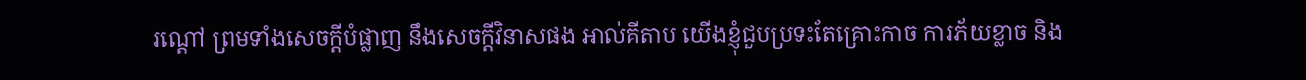រណ្តៅ ព្រមទាំងសេចក្ដីបំផ្លាញ នឹងសេចក្ដីវិនាសផង អាល់គីតាប យើងខ្ញុំជួបប្រទះតែគ្រោះកាច ការភ័យខ្លាច និង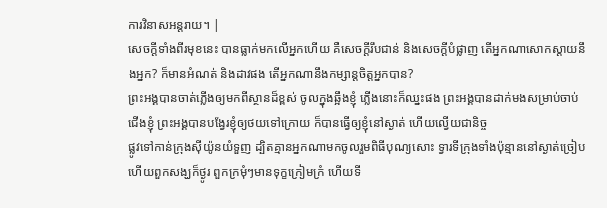ការវិនាសអន្តរាយ។ |
សេចក្ដីទាំងពីរមុខនេះ បានធ្លាក់មកលើអ្នកហើយ គឺសេចក្ដីរឹបជាន់ និងសេចក្ដីបំផ្លាញ តើអ្នកណាសោកស្តាយនឹងអ្នក? ក៏មានអំណត់ និងដាវផង តើអ្នកណានឹងកម្សាន្តចិត្តអ្នកបាន?
ព្រះអង្គបានចាត់ភ្លើងឲ្យមកពីស្ថានដ៏ខ្ពស់ ចូលក្នុងឆ្អឹងខ្ញុំ ភ្លើងនោះក៏ឈ្នះផង ព្រះអង្គបានដាក់មងសម្រាប់ចាប់ជើងខ្ញុំ ព្រះអង្គបានបង្វែរខ្ញុំឲ្យថយទៅក្រោយ ក៏បានធ្វើឲ្យខ្ញុំនៅស្ងាត់ ហើយល្វើយជានិច្ច
ផ្លូវទៅកាន់ក្រុងស៊ីយ៉ូនយំទួញ ដ្បិតគ្មានអ្នកណាមកចូលរួមពិធីបុណ្យសោះ ទ្វារទីក្រុងទាំងប៉ុន្មាននៅស្ងាត់ច្រៀប ហើយពួកសង្ឃក៏ថ្ងូរ ពួកក្រមុំៗមានទុក្ខក្រៀមក្រំ ហើយទី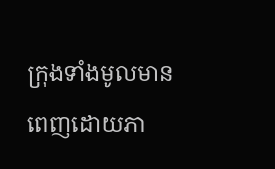ក្រុងទាំងមូលមានពេញដោយភា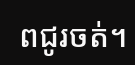ពជូរចត់។